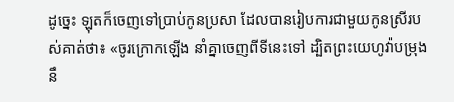ដូច្នេះ ឡុតក៏ចេញទៅប្រាប់កូនប្រសា ដែលបានរៀបការជាមួយកូនស្រីរបស់គាត់ថា៖ «ចូរក្រោកឡើង នាំគ្នាចេញពីទីនេះទៅ ដ្បិតព្រះយេហូវ៉ាបម្រុងនឹ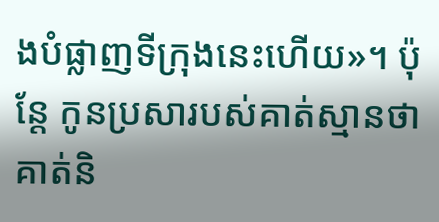ងបំផ្លាញទីក្រុងនេះហើយ»។ ប៉ុន្ដែ កូនប្រសារបស់គាត់ស្មានថាគាត់និ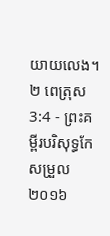យាយលេង។
២ ពេត្រុស 3:4 - ព្រះគម្ពីរបរិសុទ្ធកែសម្រួល ២០១៦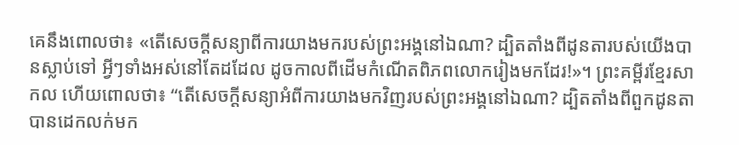គេនឹងពោលថា៖ «តើសេចក្ដីសន្យាពីការយាងមករបស់ព្រះអង្គនៅឯណា? ដ្បិតតាំងពីដូនតារបស់យើងបានស្លាប់ទៅ អ្វីៗទាំងអស់នៅតែដដែល ដូចកាលពីដើមកំណើតពិភពលោករៀងមកដែរ!»។ ព្រះគម្ពីរខ្មែរសាកល ហើយពោលថា៖ “តើសេចក្ដីសន្យាអំពីការយាងមកវិញរបស់ព្រះអង្គនៅឯណា? ដ្បិតតាំងពីពួកដូនតាបានដេកលក់មក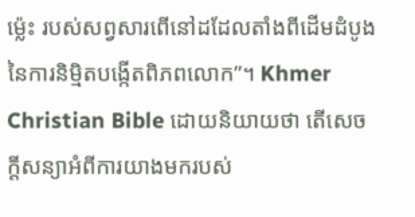ម្ល៉េះ របស់សព្វសារពើនៅដដែលតាំងពីដើមដំបូងនៃការនិម្មិតបង្កើតពិភពលោក”។ Khmer Christian Bible ដោយនិយាយថា តើសេចក្ដីសន្យាអំពីការយាងមករបស់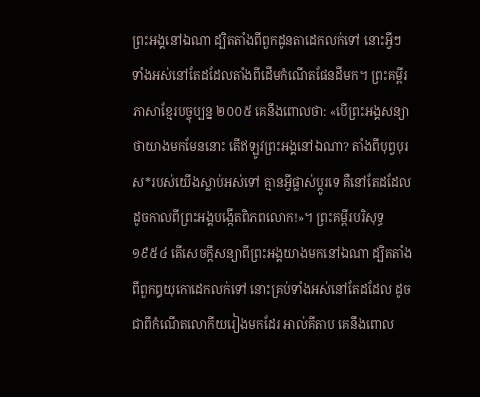ព្រះអង្គនៅឯណា ដ្បិតតាំងពីពួកដូនតាដេកលក់ទៅ នោះអ្វីៗទាំងអស់នៅតែដដែលតាំងពីដើមកំណើតផែនដីមក។ ព្រះគម្ពីរភាសាខ្មែរបច្ចុប្បន្ន ២០០៥ គេនឹងពោលថា: «បើព្រះអង្គសន្យាថាយាងមកមែននោះ តើឥឡូវព្រះអង្គនៅឯណា? តាំងពីបុព្វបុរស*របស់យើងស្លាប់អស់ទៅ គ្មានអ្វីផ្លាស់ប្ដូរទេ គឺនៅតែដដែល ដូចកាលពីព្រះអង្គបង្កើតពិភពលោក!»។ ព្រះគម្ពីរបរិសុទ្ធ ១៩៥៤ តើសេចក្ដីសន្យាពីព្រះអង្គយាងមកនៅឯណា ដ្បិតតាំងពីពួកឰយុកោដេកលក់ទៅ នោះគ្រប់ទាំងអស់នៅតែដដែល ដូចជាពីកំណើតលោកីយរៀងមកដែរ អាល់គីតាប គេនឹងពោល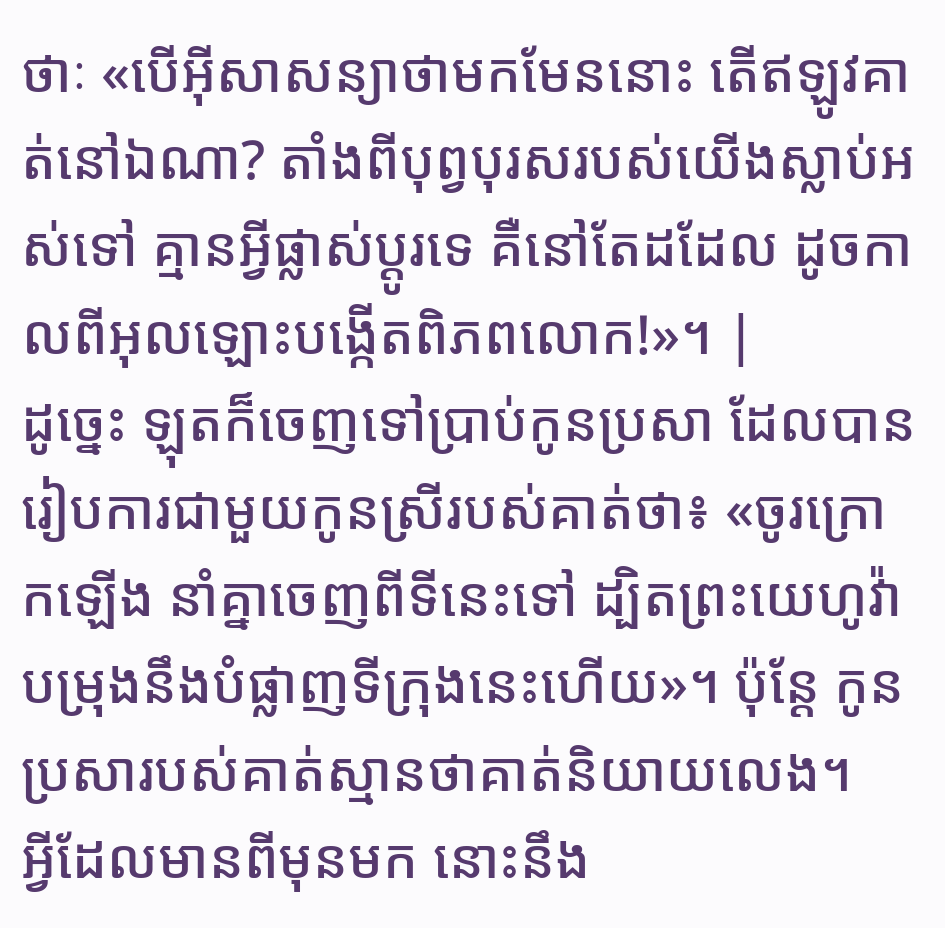ថាៈ «បើអ៊ីសាសន្យាថាមកមែននោះ តើឥឡូវគាត់នៅឯណា? តាំងពីបុព្វបុរសរបស់យើងស្លាប់អស់ទៅ គ្មានអ្វីផ្លាស់ប្ដូរទេ គឺនៅតែដដែល ដូចកាលពីអុលឡោះបង្កើតពិភពលោក!»។ |
ដូច្នេះ ឡុតក៏ចេញទៅប្រាប់កូនប្រសា ដែលបានរៀបការជាមួយកូនស្រីរបស់គាត់ថា៖ «ចូរក្រោកឡើង នាំគ្នាចេញពីទីនេះទៅ ដ្បិតព្រះយេហូវ៉ាបម្រុងនឹងបំផ្លាញទីក្រុងនេះហើយ»។ ប៉ុន្ដែ កូនប្រសារបស់គាត់ស្មានថាគាត់និយាយលេង។
អ្វីដែលមានពីមុនមក នោះនឹង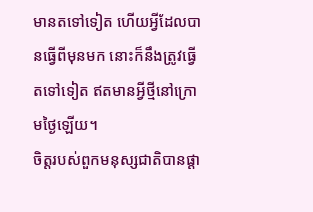មានតទៅទៀត ហើយអ្វីដែលបានធ្វើពីមុនមក នោះក៏នឹងត្រូវធ្វើតទៅទៀត ឥតមានអ្វីថ្មីនៅក្រោមថ្ងៃឡើយ។
ចិត្តរបស់ពួកមនុស្សជាតិបានផ្តា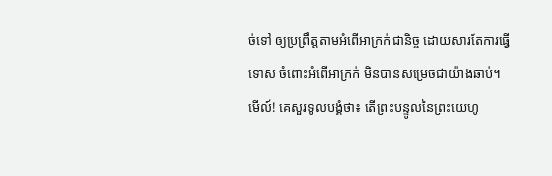ច់ទៅ ឲ្យប្រព្រឹត្តតាមអំពើអាក្រក់ជានិច្ច ដោយសារតែការធ្វើទោស ចំពោះអំពើអាក្រក់ មិនបានសម្រេចជាយ៉ាងឆាប់។
មើល៍! គេសួរទូលបង្គំថា៖ តើព្រះបន្ទូលនៃព្រះយេហូ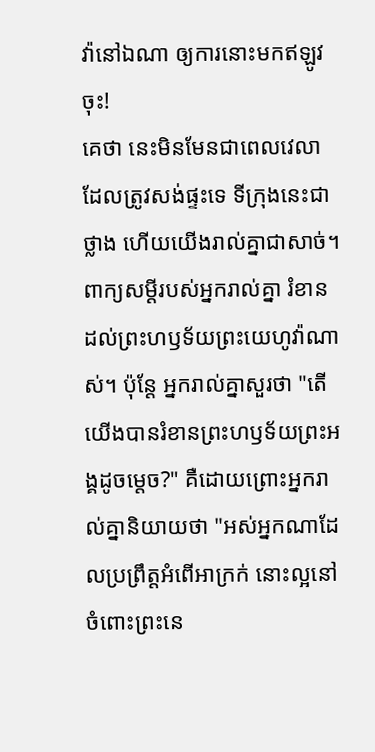វ៉ានៅឯណា ឲ្យការនោះមកឥឡូវចុះ!
គេថា នេះមិនមែនជាពេលវេលាដែលត្រូវសង់ផ្ទះទេ ទីក្រុងនេះជាថ្លាង ហើយយើងរាល់គ្នាជាសាច់។
ពាក្យសម្ដីរបស់អ្នករាល់គ្នា រំខានដល់ព្រះហឫទ័យព្រះយេហូវ៉ាណាស់។ ប៉ុន្តែ អ្នករាល់គ្នាសួរថា "តើយើងបានរំខានព្រះហឫទ័យព្រះអង្គដូចម្ដេច?" គឺដោយព្រោះអ្នករាល់គ្នានិយាយថា "អស់អ្នកណាដែលប្រព្រឹត្តអំពើអាក្រក់ នោះល្អនៅចំពោះព្រះនេ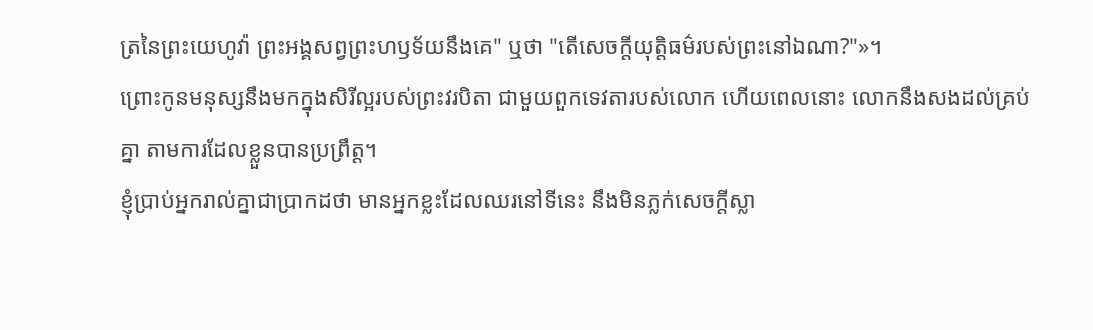ត្រនៃព្រះយេហូវ៉ា ព្រះអង្គសព្វព្រះហឫទ័យនឹងគេ" ឬថា "តើសេចក្ដីយុត្តិធម៌របស់ព្រះនៅឯណា?"»។
ព្រោះកូនមនុស្សនឹងមកក្នុងសិរីល្អរបស់ព្រះវរបិតា ជាមួយពួកទេវតារបស់លោក ហើយពេលនោះ លោកនឹងសងដល់គ្រប់គ្នា តាមការដែលខ្លួនបានប្រព្រឹត្ត។
ខ្ញុំប្រាប់អ្នករាល់គ្នាជាប្រាកដថា មានអ្នកខ្លះដែលឈរនៅទីនេះ នឹងមិនភ្លក់សេចក្តីស្លា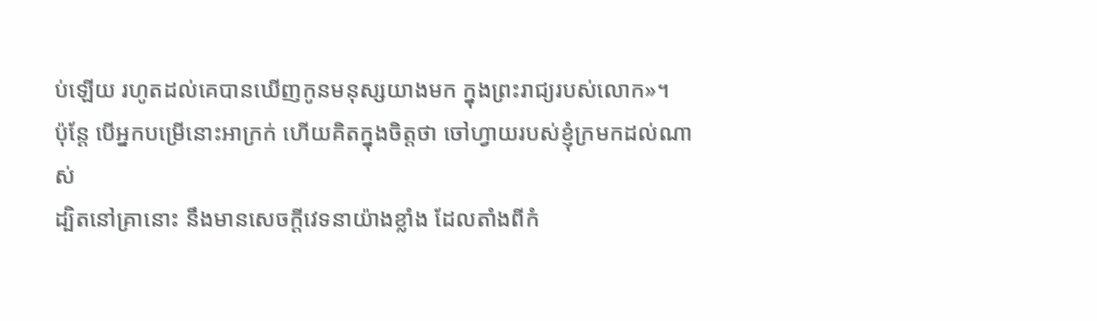ប់ឡើយ រហូតដល់គេបានឃើញកូនមនុស្សយាងមក ក្នុងព្រះរាជ្យរបស់លោក»។
ប៉ុន្តែ បើអ្នកបម្រើនោះអាក្រក់ ហើយគិតក្នុងចិត្តថា ចៅហ្វាយរបស់ខ្ញុំក្រមកដល់ណាស់
ដ្បិតនៅគ្រានោះ នឹងមានសេចក្តីវេទនាយ៉ាងខ្លាំង ដែលតាំងពីកំ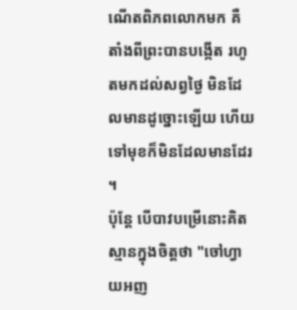ណើតពិភពលោកមក គឺតាំងពីព្រះបានបង្កើត រហូតមកដល់សព្វថ្ងៃ មិនដែលមានដូច្នោះឡើយ ហើយទៅមុខក៏មិនដែលមានដែរ ។
ប៉ុន្តែ បើបាវបម្រើនោះគិតស្មានក្នុងចិត្តថា "ចៅហ្វាយអញ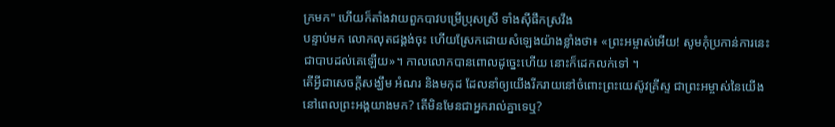ក្រមក" ហើយក៏តាំងវាយពួកបាវបម្រើប្រុសស្រី ទាំងស៊ីផឹកស្រវឹង
បន្ទាប់មក លោកលុតជង្គង់ចុះ ហើយស្រែកដោយសំឡេងយ៉ាងខ្លាំងថា៖ «ព្រះអម្ចាស់អើយ! សូមកុំប្រកាន់ការនេះជាបាបដល់គេឡើយ»។ កាលលោកបានពោលដូច្នេះហើយ នោះក៏ដេកលក់ទៅ ។
តើអ្វីជាសេចក្ដីសង្ឃឹម អំណរ និងមកុដ ដែលនាំឲ្យយើងរីករាយនៅចំពោះព្រះយេស៊ូវគ្រីស្ទ ជាព្រះអម្ចាស់នៃយើង នៅពេលព្រះអង្គយាងមក? តើមិនមែនជាអ្នករាល់គ្នាទេឬ?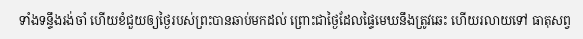ទាំងទន្ទឹងរង់ចាំ ហើយខំជួយឲ្យថ្ងៃរបស់ព្រះបានឆាប់មកដល់ ព្រោះជាថ្ងៃដែលផ្ទៃមេឃនឹងត្រូវឆេះ ហើយរលាយទៅ ធាតុសព្វ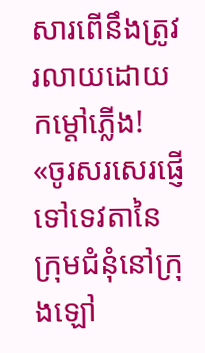សារពើនឹងត្រូវរលាយដោយកម្ដៅភ្លើង!
«ចូរសរសេរផ្ញើទៅទេវតានៃក្រុមជំនុំនៅក្រុងឡៅ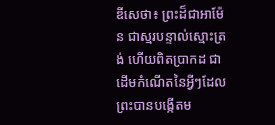ឌីសេថា៖ ព្រះដ៏ជាអាម៉ែន ជាស្មរបន្ទាល់ស្មោះត្រង់ ហើយពិតប្រាកដ ជាដើមកំណើតនៃអ្វីៗដែលព្រះបានបង្កើតម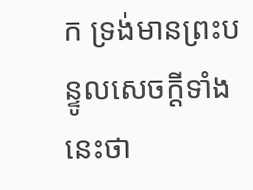ក ទ្រង់មានព្រះបន្ទូលសេចក្ដីទាំងនេះថា